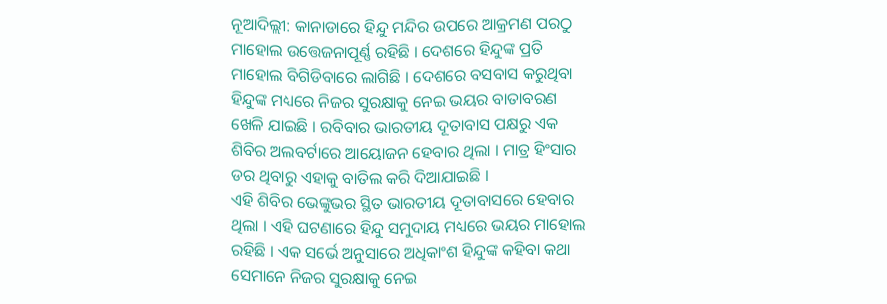ନୂଆଦିଲ୍ଲୀ: କାନାଡାରେ ହିନ୍ଦୁ ମନ୍ଦିର ଉପରେ ଆକ୍ରମଣ ପରଠୁ ମାହୋଲ ଉତ୍ତେଜନାପୂର୍ଣ୍ଣ ରହିଛି । ଦେଶରେ ହିନ୍ଦୁଙ୍କ ପ୍ରତି ମାହୋଲ ବିଗିଡିବାରେ ଲାଗିଛି । ଦେଶରେ ବସବାସ କରୁଥିବା ହିନ୍ଦୁଙ୍କ ମଧ୍ୟରେ ନିଜର ସୁରକ୍ଷାକୁ ନେଇ ଭୟର ବାତାବରଣ ଖେଳି ଯାଇଛି । ରବିବାର ଭାରତୀୟ ଦୂତାବାସ ପକ୍ଷରୁ ଏକ ଶିବିର ଅଲବର୍ଟାରେ ଆୟୋଜନ ହେବାର ଥିଲା । ମାତ୍ର ହିଂସାର ଡର ଥିବାରୁ ଏହାକୁ ବାତିଲ କରି ଦିଆଯାଇଛି ।
ଏହି ଶିବିର ଭେଙ୍କୁଭର ସ୍ଥିତ ଭାରତୀୟ ଦୂତାବାସରେ ହେବାର ଥିଲା । ଏହି ଘଟଣାରେ ହିନ୍ଦୁ ସମୁଦାୟ ମଧ୍ୟରେ ଭୟର ମାହୋଲ ରହିଛି । ଏକ ସର୍ଭେ ଅନୁସାରେ ଅଧିକାଂଶ ହିନ୍ଦୁଙ୍କ କହିବା କଥା ସେମାନେ ନିଜର ସୁରକ୍ଷାକୁ ନେଇ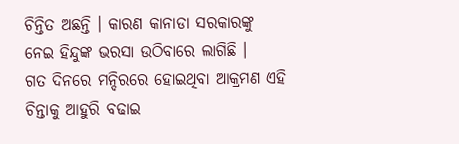ଚିନ୍ତିତ ଅଛନ୍ତି । କାରଣ କାନାଡା ସରକାରଙ୍କୁ ନେଇ ହିନ୍ଦୁଙ୍କ ଭରସା ଉଠିବାରେ ଲାଗିଛି ।
ଗତ ଦିନରେ ମନ୍ଦିରରେ ହୋଇଥିବା ଆକ୍ରମଣ ଏହି ଚିନ୍ତାକୁ ଆହୁରି ବଢାଇ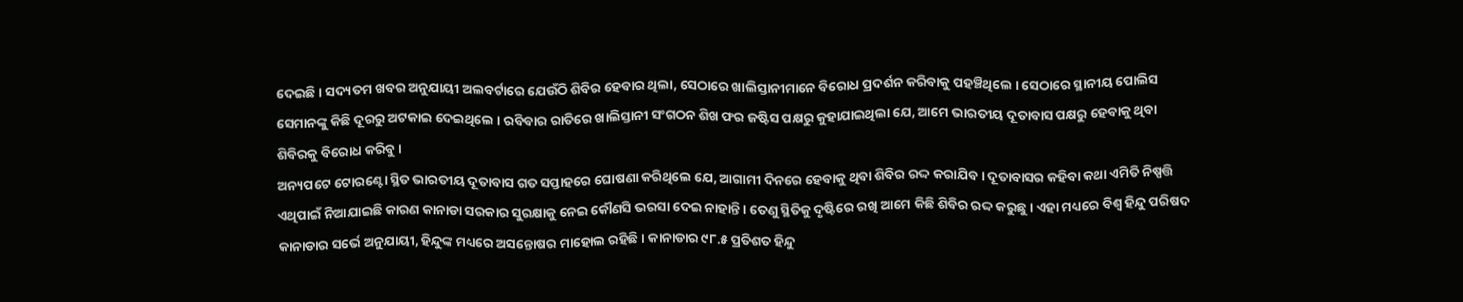ଦେଇଛି । ସଦ୍ୟତମ ଖବର ଅନୁଯାୟୀ ଅଲବର୍ଟାରେ ଯେଉଁଠି ଶିବିର ହେବାର ଥିଲା, ସେଠାରେ ଖାଲିସ୍ତାନୀମାନେ ବିରୋଧ ପ୍ରଦର୍ଶନ କରିବାକୁ ପହଞ୍ଚିଥିଲେ । ସେଠାରେ ସ୍ଥାନୀୟ ପୋଲିସ ସେମାନଙ୍କୁ କିଛି ଦୂରରୁ ଅଟକାଇ ଦେଇଥିଲେ । ରବିବାର ରାତିରେ ଖାଲିସ୍ତାନୀ ସଂଗଠନ ଶିଖ ଫର ଜଷ୍ଟିସ ପକ୍ଷରୁ କୁହାଯାଇଥିଲା ଯେ, ଆମେ ଭାରତୀୟ ଦୂତାବାସ ପକ୍ଷରୁ ହେବାକୁ ଥିବା ଶିବିରକୁ ବିରୋଧ କରିବୁ ।
ଅନ୍ୟପଟେ ଟୋରଣ୍ଟୋ ସ୍ଥିତ ଭାରତୀୟ ଦୂତାବାସ ଗତ ସପ୍ତାହରେ ଘୋଷଣା କରିଥିଲେ ଯେ, ଆଗାମୀ ଦିନରେ ହେବାକୁ ଥିବା ଶିବିର ରଦ୍ଦ କରାଯିବ । ଦୂତାବାସର କହିବା କଥା ଏମିତି ନିଷ୍ପତ୍ତି ଏଥିପାଇଁ ନିଆଯାଇଛି କାରଣ କାନାଡା ସରକାର ସୁରକ୍ଷାକୁ ନେଇ କୌଣସି ଭରସା ଦେଇ ନାହାନ୍ତି । ତେଣୁ ସ୍ଥିତିକୁ ଦୃଷ୍ଟିରେ ରଖି ଆମେ କିଛି ଶିବିର ରଦ୍ଦ କରୁଛୁ । ଏହା ମଧ୍ୟରେ ବିଶ୍ୱ ହିନ୍ଦୁ ପରିଷଦ କାନାଡାର ସର୍ଭେ ଅନୁଯାୟୀ, ହିନ୍ଦୁଙ୍କ ମଧ୍ୟରେ ଅସନ୍ତୋଷର ମାହୋଲ ରହିଛି । କାନାଡାର ୯୮.୫ ପ୍ରତିଶତ ହିନ୍ଦୁ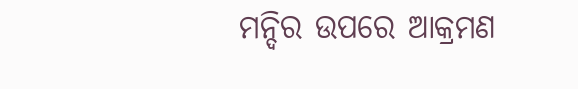ମନ୍ଦିର ଉପରେ ଆକ୍ରମଣ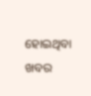ହୋଇଥିବା ଖବର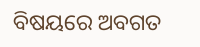ବିଷୟରେ ଅବଗତ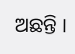ଅଛନ୍ତି ।